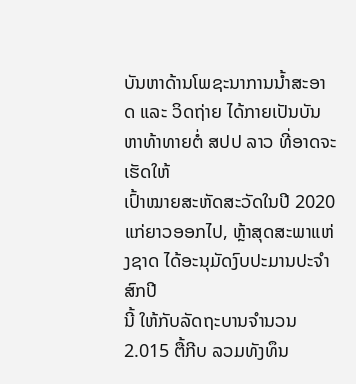ບັນຫາດ້ານໂພຊະນາການນ້ຳສະອາດ ແລະ ວິດຖ່າຍ ໄດ້ກາຍເປັນບັນຫາທ້າທາຍຕໍ່ ສປປ ລາວ ທີ່ອາດຈະເຮັດໃຫ້
ເປົ້າໝາຍສະຫັດສະວັດໃນປີ 2020 ແກ່ຍາວອອກໄປ, ຫຼ້າສຸດສະພາແຫ່ງຊາດ ໄດ້ອະນຸມັດງົບປະມານປະຈຳສົກປີ
ນີ້ ໃຫ້ກັບລັດຖະບານຈຳນວນ 2.015 ຕື້ກີບ ລວມທັງທຶນ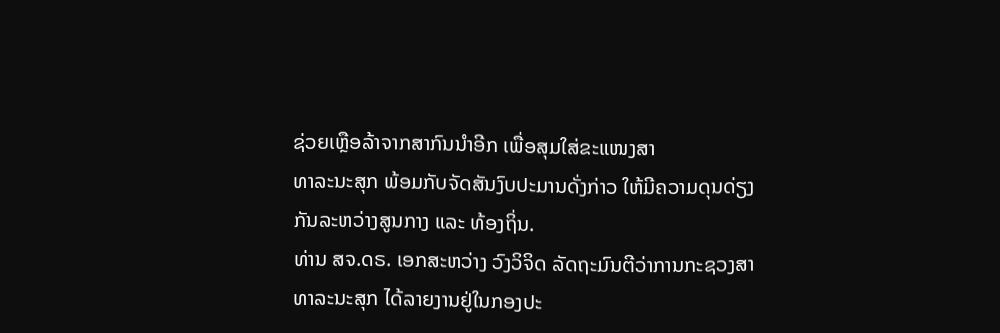ຊ່ວຍເຫຼືອລ້າຈາກສາກົນນຳອີກ ເພື່ອສຸມໃສ່ຂະແໜງສາ
ທາລະນະສຸກ ພ້ອມກັບຈັດສັນງົບປະມານດັ່ງກ່າວ ໃຫ້ມີຄວາມດຸນດ່ຽງກັນລະຫວ່າງສູນກາງ ແລະ ທ້ອງຖິ່ນ.
ທ່ານ ສຈ.ດຣ. ເອກສະຫວ່າງ ວົງວິຈິດ ລັດຖະມົນຕີວ່າການກະຊວງສາທາລະນະສຸກ ໄດ້ລາຍງານຢູ່ໃນກອງປະ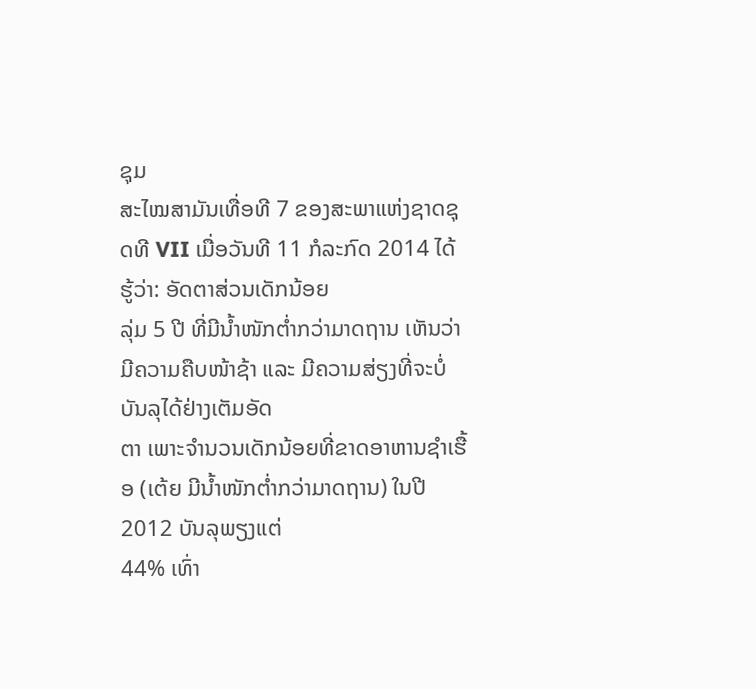ຊຸມ
ສະໄໝສາມັນເທື່ອທີ 7 ຂອງສະພາແຫ່ງຊາດຊຸດທີ VII ເມື່ອວັນທີ 11 ກໍລະກົດ 2014 ໄດ້ຮູ້ວ່າ: ອັດຕາສ່ວນເດັກນ້ອຍ
ລຸ່ມ 5 ປີ ທີ່ມີນ້ຳໜັກຕ່ຳກວ່າມາດຖານ ເຫັນວ່າມີຄວາມຄືບໜ້າຊ້າ ແລະ ມີຄວາມສ່ຽງທີ່ຈະບໍ່ບັນລຸໄດ້ຢ່າງເຕັມອັດ
ຕາ ເພາະຈຳນວນເດັກນ້ອຍທີ່ຂາດອາຫານຊຳເຮື້ອ (ເຕ້ຍ ມີນ້ຳໜັກຕ່ຳກວ່າມາດຖານ) ໃນປີ 2012 ບັນລຸພຽງແຕ່
44% ເທົ່າ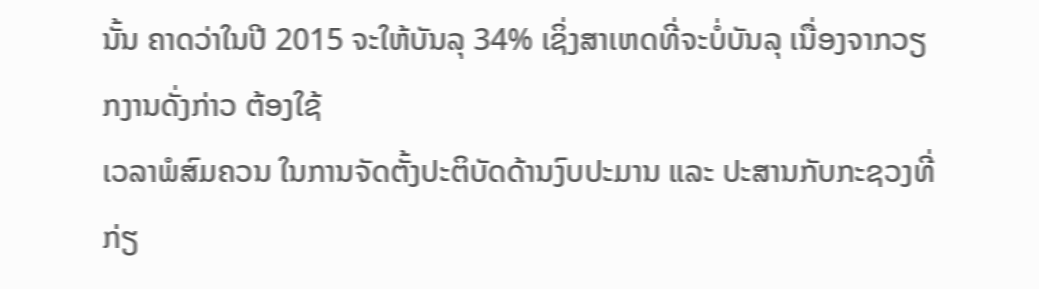ນັ້ນ ຄາດວ່າໃນປີ 2015 ຈະໃຫ້ບັນລຸ 34% ເຊິ່ງສາເຫດທີ່ຈະບໍ່ບັນລຸ ເນື່ອງຈາກວຽກງານດັ່ງກ່າວ ຕ້ອງໃຊ້
ເວລາພໍສົມຄວນ ໃນການຈັດຕັ້ງປະຕິບັດດ້ານງົບປະມານ ແລະ ປະສານກັບກະຊວງທີ່ກ່ຽ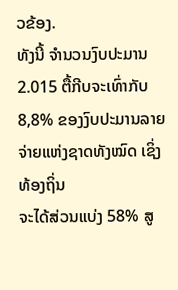ວຂ້ອງ.
ທັງນີ້ ຈຳນວນງົບປະມານ 2.015 ຕື້ກີບຈະເທົ່າກັບ 8,8% ຂອງງົບປະມານລາຍຈ່າຍແຫ່ງຊາດທັງໝົດ ເຊິ່ງທ້ອງຖິ່ນ
ຈະໄດ້ສ່ວນແບ່ງ 58% ສູ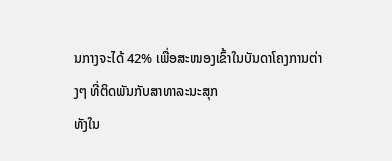ນກາງຈະໄດ້ 42% ເພື່ອສະໜອງເຂົ້າໃນບັນດາໂຄງການຕ່າງໆ ທີ່ຕິດພັນກັບສາທາລະນະສຸກ
ທັງໃນ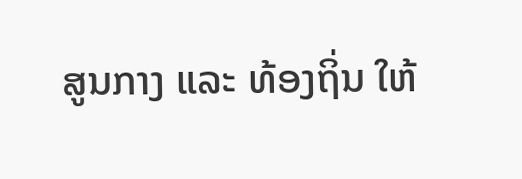ສູນກາງ ແລະ ທ້ອງຖິ່ນ ໃຫ້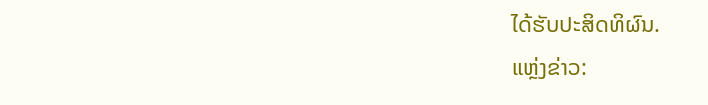ໄດ້ຮັບປະສິດທິຜົນ.
ແຫຼ່ງຂ່າວ: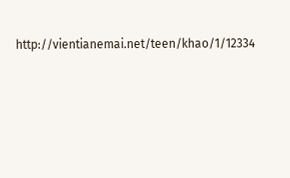http://vientianemai.net/teen/khao/1/12334